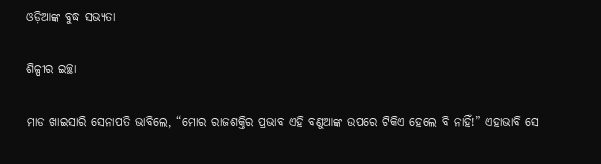ଓଡ଼ିଆଙ୍କ ବୁଦ୍ଧ ସଭ୍ୟତା

ଶିଳ୍ପୀର ଇଚ୍ଛା

ମାଡ ଖାଇସାରି ସେନାପତି ଭାବିଲେ, “ମୋର ରାଜଶକ୍ତିର ପ୍ରଭାବ ଏହି ବଣୁଆଙ୍କ ଉପରେ ଟିକିଏ ହେଲେ ବି ନାହିଁ!” ଏହାଭାବି ସେ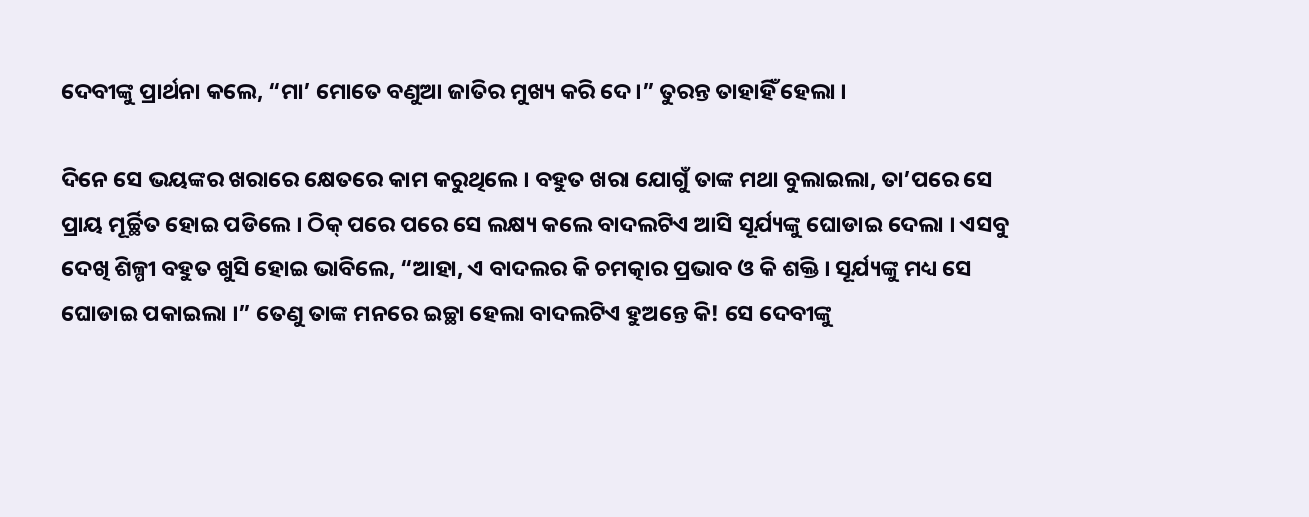ଦେବୀଙ୍କୁ ପ୍ରାର୍ଥନା କଲେ, “ମା’ ମୋତେ ବଣୁଆ ଜାତିର ମୁଖ୍ୟ କରି ଦେ ।” ତୁରନ୍ତ ତାହାହିଁ ହେଲା ।

ଦିନେ ସେ ଭୟଙ୍କର ଖରାରେ କ୍ଷେତରେ କାମ କରୁଥିଲେ । ବହୁତ ଖରା ଯୋଗୁଁ ତାଙ୍କ ମଥା ବୁଲାଇଲା, ତା’ପରେ ସେ ପ୍ରାୟ ମୂର୍ଚ୍ଛିତ ହୋଇ ପଡିଲେ । ଠିକ୍ ପରେ ପରେ ସେ ଲକ୍ଷ୍ୟ କଲେ ବାଦଲଟିଏ ଆସି ସୂର୍ଯ୍ୟଙ୍କୁ ଘୋଡାଇ ଦେଲା । ଏସବୁ ଦେଖି ଶିଳ୍ପୀ ବହୁତ ଖୁସି ହୋଇ ଭାବିଲେ, “ଆହା, ଏ ବାଦଲର କି ଚମତ୍କାର ପ୍ରଭାବ ଓ କି ଶକ୍ତି । ସୂର୍ଯ୍ୟଙ୍କୁ ମଧ୍ୟ ସେ ଘୋଡାଇ ପକାଇଲା ।” ତେଣୁ ତାଙ୍କ ମନରେ ଇଚ୍ଛା ହେଲା ବାଦଲଟିଏ ହୁଅନ୍ତେ କି! ସେ ଦେବୀଙ୍କୁ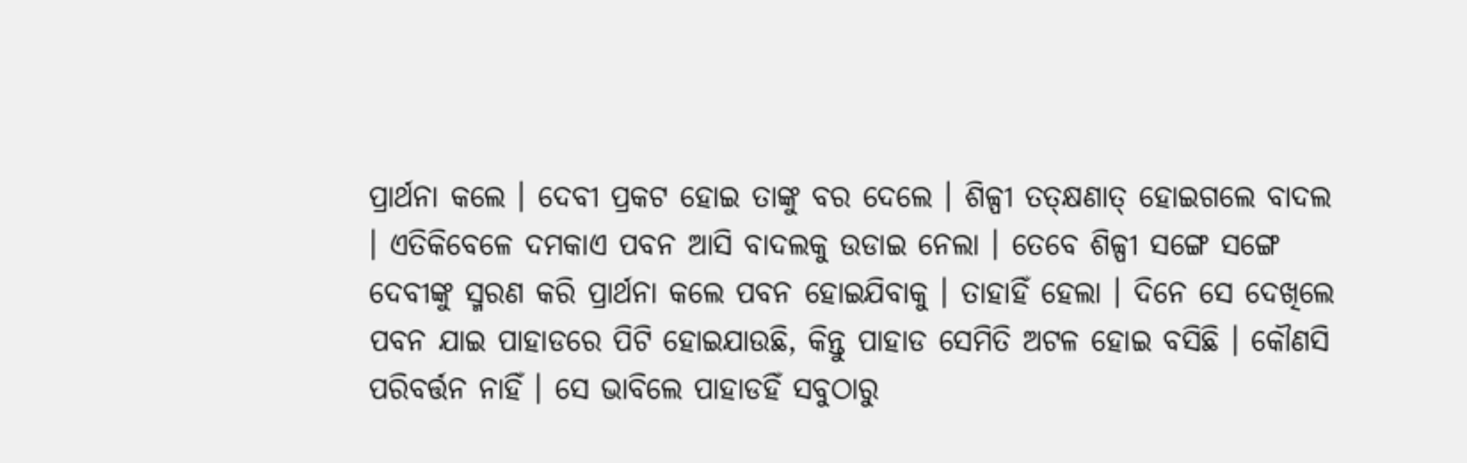ପ୍ରାର୍ଥନା କଲେ । ଦେବୀ ପ୍ରକଟ ହୋଇ ତାଙ୍କୁ ବର ଦେଲେ । ଶିଳ୍ପୀ ତତ୍କ୍ଷଣାତ୍ ହୋଇଗଲେ ବାଦଲ । ଏତିକିବେଳେ ଦମକାଏ ପବନ ଆସି ବାଦଲକୁ ଉଡାଇ ନେଲା । ତେବେ ଶିଳ୍ପୀ ସଙ୍ଗେ ସଙ୍ଗେ ଦେବୀଙ୍କୁ ସ୍ମରଣ କରି ପ୍ରାର୍ଥନା କଲେ ପବନ ହୋଇଯିବାକୁ । ତାହାହିଁ ହେଲା । ଦିନେ ସେ ଦେଖିଲେ ପବନ ଯାଇ ପାହାଡରେ ପିଟି ହୋଇଯାଉଛି, କିନ୍ତୁ ପାହାଡ ସେମିତି ଅଟଳ ହୋଇ ବସିଛି । କୌଣସି ପରିବର୍ତ୍ତନ ନାହିଁ । ସେ ଭାବିଲେ ପାହାଡହିଁ ସବୁଠାରୁ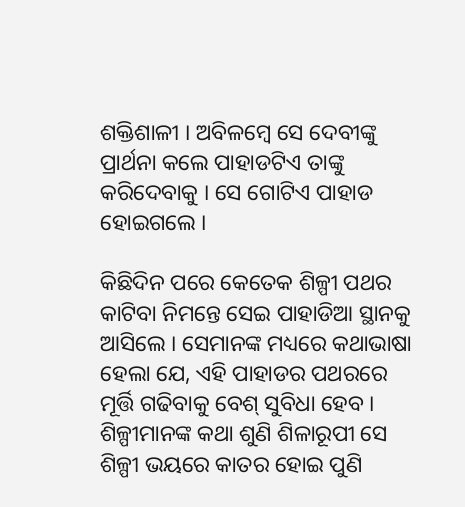ଶକ୍ତିଶାଳୀ । ଅବିଳମ୍ବେ ସେ ଦେବୀଙ୍କୁ ପ୍ରାର୍ଥନା କଲେ ପାହାଡଟିଏ ତାଙ୍କୁ କରିଦେବାକୁ । ସେ ଗୋଟିଏ ପାହାଡ ହୋଇଗଲେ ।

କିଛିଦିନ ପରେ କେତେକ ଶିଳ୍ପୀ ପଥର କାଟିବା ନିମନ୍ତେ ସେଇ ପାହାଡିଆ ସ୍ଥାନକୁ ଆସିଲେ । ସେମାନଙ୍କ ମଧ୍ୟରେ କଥାଭାଷା ହେଲା ଯେ, ଏହି ପାହାଡର ପଥରରେ ମୂର୍ତ୍ତି ଗଢିବାକୁ ବେଶ୍ ସୁବିଧା ହେବ । ଶିଳ୍ପୀମାନଙ୍କ କଥା ଶୁଣି ଶିଳାରୂପୀ ସେ ଶିଳ୍ପୀ ଭୟରେ କାତର ହୋଇ ପୁଣି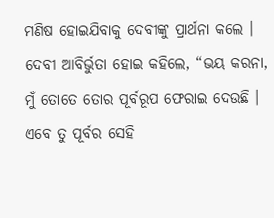ମଣିଷ ହୋଇଯିବାକୁ ଦେବୀଙ୍କୁ ପ୍ରାର୍ଥନା କଲେ । ଦେବୀ ଆବିର୍ଭୁତା ହୋଇ କହିଲେ, “ଭୟ କରନା, ମୁଁ ତୋତେ ତୋର ପୂର୍ବରୂପ ଫେରାଇ ଦେଉଛି । ଏବେ ତୁ ପୂର୍ବର ସେହି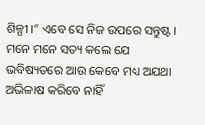ଶିଳ୍ପୀ ।” ଏବେ ସେ ନିଜ ଉପରେ ସନ୍ତୁଷ୍ଟ । ମନେ ମନେ ସତ୍ୟ କଲେ ଯେ ଭବିଷ୍ୟତରେ ଆଉ କେବେ ମଧ୍ୟ ଅଯଥା ଅଭିଳାଷ କରିବେ ନାହିଁ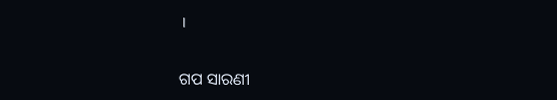।


ଗପ ସାରଣୀ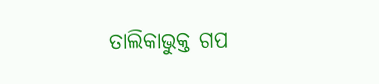ତାଲିକାଭୁକ୍ତ ଗପ